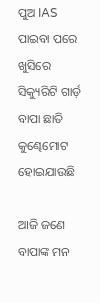ପୁଅ IAS ପାଇବା ପରେ ଖୁସିରେ ସିକ୍ୟୁରିଟି ଗାର୍ଡ଼ ବାପା ଛାତି କୁଣ୍ଢେମୋଟ ହୋଇଯାଉଛି

ଆଜି ଜଣେ ବାପାଙ୍କ ମନ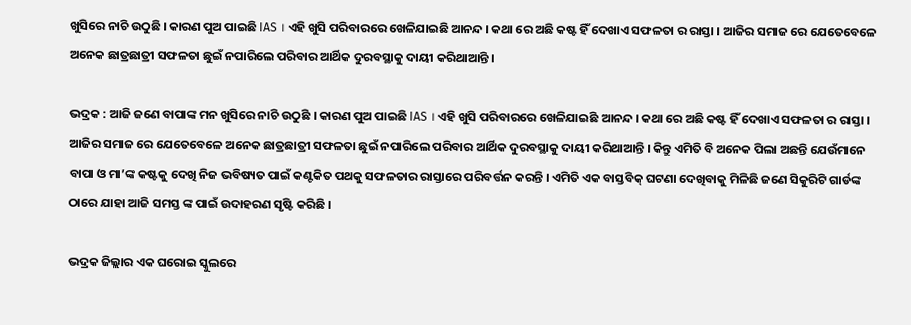ଖୁସିରେ ନାଚି ଉଠୁଛି । କାରଣ ପୁଅ ପାଇଛି IAS । ଏହି ଖୁସି ପରିବାରରେ ଖେଳିଯାଇଛି ଆନନ୍ଦ । କଥା ରେ ଅଛି କଷ୍ଟ ହିଁ ଦେଖାଏ ସଫଳତା ର ରାସ୍ତା । ଆଜିର ସମାଜ ରେ ଯେତେବେଳେ ଅନେକ ଛାତ୍ରଛାତ୍ରୀ ସଫଳତା ଛୁଇଁ ନପାରିଲେ ପରିବାର ଆର୍ଥିକ ଦୁରବସ୍ଥାକୁ ଦାୟୀ କରିଥାଆନ୍ତି ।

ଭଦ୍ରକ : ଆଜି ଜଣେ ବାପାଙ୍କ ମନ ଖୁସିରେ ନାଚି ଉଠୁଛି । କାରଣ ପୁଅ ପାଇଛି IAS । ଏହି ଖୁସି ପରିବାରରେ ଖେଳିଯାଇଛି ଆନନ୍ଦ । କଥା ରେ ଅଛି କଷ୍ଟ ହିଁ ଦେଖାଏ ସଫଳତା ର ରାସ୍ତା । ଆଜିର ସମାଜ ରେ ଯେତେବେଳେ ଅନେକ ଛାତ୍ରଛାତ୍ରୀ ସଫଳତା ଛୁଇଁ ନପାରିଲେ ପରିବାର ଆର୍ଥିକ ଦୁରବସ୍ଥାକୁ ଦାୟୀ କରିଥାଆନ୍ତି । କିନ୍ତୁ ଏମିତି ବି ଅନେକ ପିଲା ଅଛନ୍ତି ଯେଉଁମାନେ ବାପା ଓ ମା’ଙ୍କ କଷ୍ଟକୁ ଦେଖି ନିଜ ଭବିଷ୍ୟତ ପାଇଁ କଣ୍ଟକିତ ପଥକୁ ସଫଳତାର ରାସ୍ତାରେ ପରିବର୍ତ୍ତନ କରନ୍ତି । ଏମିତି ଏକ ବାସ୍ତବିକ୍‌ ଘଟଣା ଦେଖିବାକୁ ମିଳିଛି ଜଣେ ସିକୁରିଟି ଗାର୍ଡଙ୍କ ଠାରେ ଯାହା ଆଜି ସମସ୍ତ ଙ୍କ ପାଇଁ ଉଦାହରଣ ସୃଷ୍ଟି କରିଛି ।

ଭଦ୍ରକ ଜିଲ୍ଲାର ଏକ ଘରୋଇ ସ୍କୁଲରେ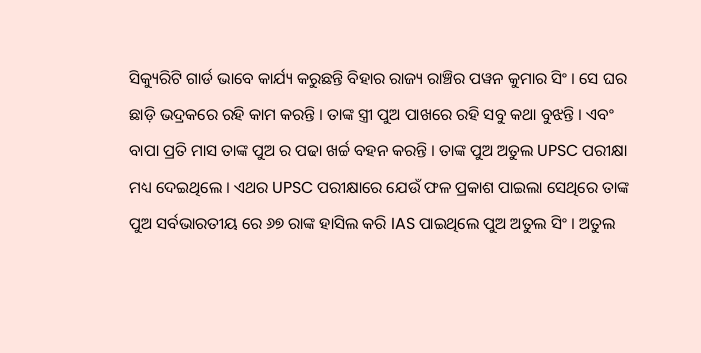ସିକ୍ୟୁରିଟି ଗାର୍ଡ ଭାବେ କାର୍ଯ୍ୟ କରୁଛନ୍ତି ବିହାର ରାଜ୍ୟ ରାଞ୍ଚିର ପୱନ କୁମାର ସିଂ । ସେ ଘର ଛାଡ଼ି ଭଦ୍ରକରେ ରହି କାମ କରନ୍ତି । ତାଙ୍କ ସ୍ତ୍ରୀ ପୁଅ ପାଖରେ ରହି ସବୁ କଥା ବୁଝନ୍ତି । ଏବଂ ବାପା ପ୍ରତି ମାସ ତାଙ୍କ ପୁଅ ର ପଢା ଖର୍ଚ୍ଚ ବହନ କରନ୍ତି । ତାଙ୍କ ପୁଅ ଅତୁଲ UPSC ପରୀକ୍ଷା ମଧ୍ୟ ଦେଇଥିଲେ । ଏଥର UPSC ପରୀକ୍ଷାରେ ଯେଉଁ ଫଳ ପ୍ରକାଶ ପାଇଲା ସେଥିରେ ତାଙ୍କ ପୁଅ ସର୍ବଭାରତୀୟ ରେ ୬୭ ରାଙ୍କ ହାସିଲ କରି IAS ପାଇଥିଲେ ପୁଅ ଅତୁଲ ସିଂ । ଅତୁଲ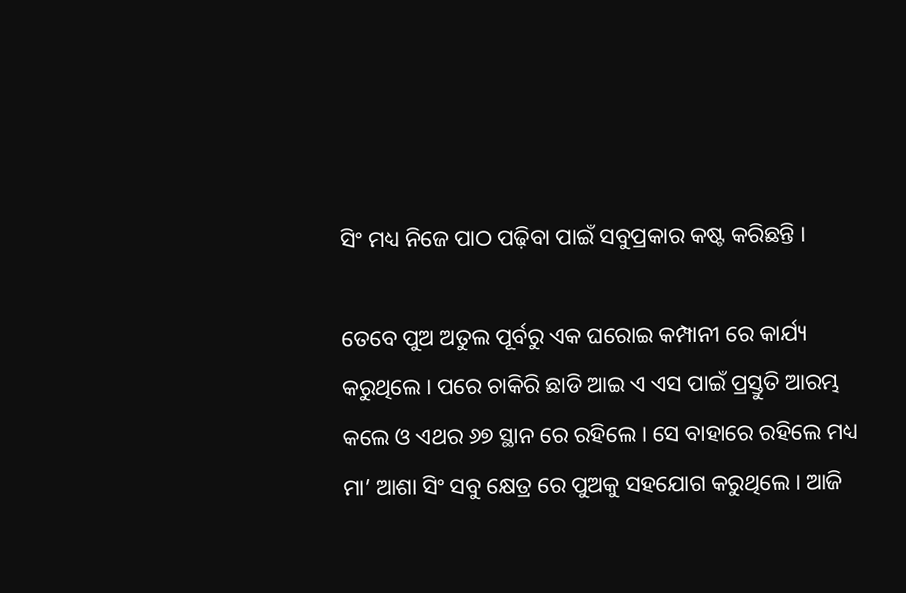ସିଂ ମଧ୍ୟ ନିଜେ ପାଠ ପଢ଼ିବା ପାଇଁ ସବୁପ୍ରକାର କଷ୍ଟ କରିଛନ୍ତି ।

ତେବେ ପୁଅ ଅତୁଲ ପୂର୍ବରୁ ଏକ ଘରୋଇ କମ୍ପାନୀ ରେ କାର୍ଯ୍ୟ କରୁଥିଲେ । ପରେ ଚାକିରି ଛାଡି ଆଇ ଏ ଏସ ପାଇଁ ପ୍ରସ୍ତୁତି ଆରମ୍ଭ କଲେ ଓ ଏଥର ୬୭ ସ୍ଥାନ ରେ ରହିଲେ । ସେ ବାହାରେ ରହିଲେ ମଧ୍ୟ ମା’ ଆଶା ସିଂ ସବୁ କ୍ଷେତ୍ର ରେ ପୁଅକୁ ସହଯୋଗ କରୁଥିଲେ । ଆଜି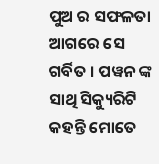ପୁଅ ର ସଫଳତା ଆଗରେ ସେ ଗର୍ବିତ । ପୱନ ଙ୍କ ସାଥି ସିକ୍ୟୁରିଟି କହନ୍ତି ମୋତେ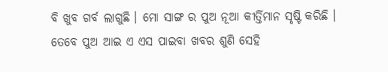ବି ଖୁବ ଗର୍ବ ଲାଗୁଛି । ମୋ ସାଙ୍ଗ ର ପୁଅ ନୂଆ କୀର୍ତ୍ତିମାନ ସୃଷ୍ଟି କରିଛି । ତେବେ ପୁଅ ଆଇ ଏ ଏସ ପାଇବା ଖବର ଶୁଣି ସେହି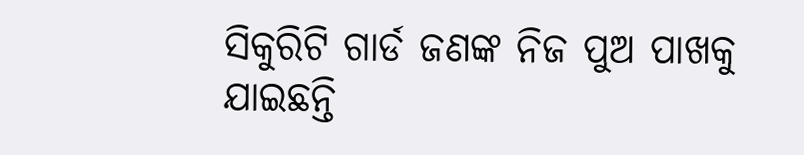ସିକୁରିଟି ଗାର୍ଡ ଜଣଙ୍କ ନିଜ ପୁଅ ପାଖକୁ ଯାଇଛନ୍ତି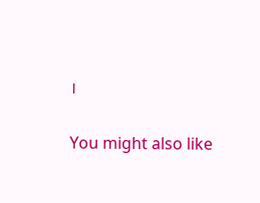।

You might also like